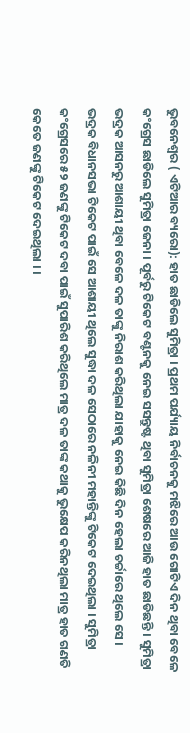ଭୁବନେଶ୍ୱର ( ଏଟିଆର ବ୍ୟରୋ): ହାତ ଛାଡିଲେ ସୁମିତ୍ରା । ପ୍ରଥମ ପର୍ଯ୍ୟାୟ ନିର୍ବାଚନକୁ ମଝିରେ ଆଉ ଗୋଟିଏ ଦିନ ଥିବା ବେଳେ କଂଗ୍ରେସ ଛାଡିଲେ ସୁମିତ୍ରା ଜେନା । ପୂର୍ବରୁ ଟିକେଟ ବଣ୍ଟନକୁ ନେଇ ସସନ୍ତୁଷ୍ଟ ଥିବା ସୁମିତ୍ରା ଶେଷରେ ଆଜି ହାତ ଛାଡିଛନ୍ତି । ସୁମିତ୍ରା ଭଦ୍ରକ ଆସନରୁ ଆଶାୟୀ ଥିବା ବେଳେ ଦଳ ତାଙ୍କୁ ନିରାଶ କରିଥିଲା ଯାହାକୁ ନେଇ କିଛି ଦିନ ହେଲା ଚର୍ଚ୍ଚାରେ ଥିଲେ ସେ । ଭଦ୍ରକ ବିଧାନସଭା ଟିକେଟ ପାଇଁ ସେ ଆଶାୟୀ ଥିଲେ ସୁଦ୍ଧା ଦଳ ସେଠାରେ ନଳିନୀ ମହାନ୍ତିଙ୍କୁ ଟିକେଟ ଦେଇଥିଲା । ସୁମିତ୍ରା କଂଗ୍ରେସରେ ୫୨ ଜଣଙ୍କୁ ଟିକେଟ ଦବା ପାଇଁ ସୁପାରିଶ କରିଥିଲେ ମାତ୍ର ଦଳ ତାଙ୍କ କଥାକୁ ଭୁକ୍ଷେପ କରିନଥିଲା ମାତ୍ର ହାତ ଗଣତି କେତେ ଜଣଙ୍କୁ ଟିକେଟ ଦେଇଥିଲା । ।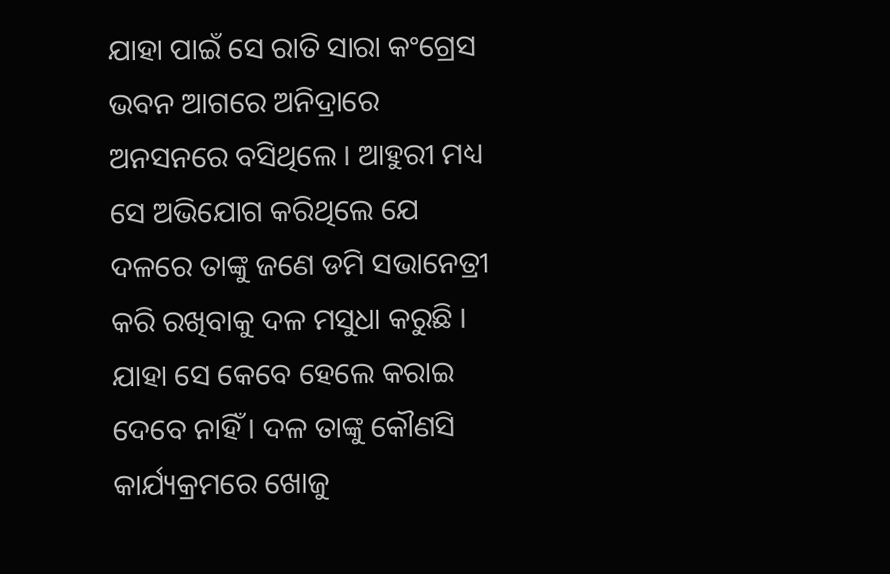ଯାହା ପାଇଁ ସେ ରାତି ସାରା କଂଗ୍ରେସ ଭବନ ଆଗରେ ଅନିଦ୍ରାରେ ଅନସନରେ ବସିଥିଲେ । ଆହୁରୀ ମଧ୍ୟ ସେ ଅଭିଯୋଗ କରିଥିଲେ ଯେ ଦଳରେ ତାଙ୍କୁ ଜଣେ ଡମି ସଭାନେତ୍ରୀ କରି ରଖିବାକୁ ଦଳ ମସୁଧା କରୁଛି । ଯାହା ସେ କେବେ ହେଲେ କରାଇ ଦେବେ ନାହିଁ । ଦଳ ତାଙ୍କୁ କୌଣସି କାର୍ଯ୍ୟକ୍ରମରେ ଖୋଜୁ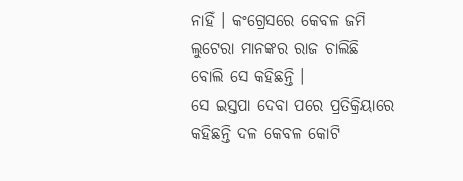ନାହିଁ । କଂଗ୍ରେସରେ କେବଳ ଜମି ଲୁଟେରା ମାନଙ୍କର ରାଜ ଚାଲିଛି ବୋଲି ସେ କହିଛନ୍ତି ।
ସେ ଇସ୍ତପା ଦେବା ପରେ ପ୍ରତିକ୍ରିୟାରେ କହିଛନ୍ତି ଦଳ କେବଳ କୋଟି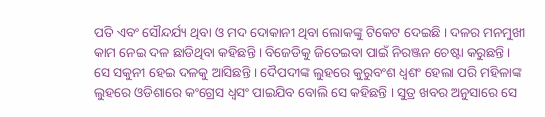ପତି ଏବଂ ସୌନ୍ଦର୍ଯ୍ୟ ଥିବା ଓ ମଦ ଦୋକାନୀ ଥିବା ଲୋକଙ୍କୁ ଟିକେଟ ଦେଇଛି । ଦଳର ମନମୁଖୀ କାମ ନେଇ ଦଳ ଛାଡିଥିବା କହିଛନ୍ତି । ବିଜେଡିକୁ ଜିତେଇବା ପାଇଁ ନିରଞ୍ଜନ ଚେଷ୍ଟା କରୁଛନ୍ତି । ସେ ସକୁନୀ ହେଇ ଦଳକୁ ଆସିଛନ୍ତି । ଦୈପଦୀଙ୍କ ଲୁହରେ କୁରୁବଂଶ ଧ୍ୱଶଂ ହେଲା ପରି ମହିଳାଙ୍କ ଲୁହରେ ଓଡିଶାରେ କଂଗ୍ରେସ ଧ୍ୱସଂ ପାଇଯିବ ବୋଲି ସେ କହିଛନ୍ତି । ସୁତ୍ର ଖବର ଅନୁସାରେ ସେ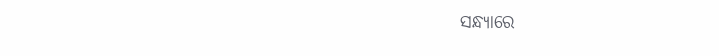ସନ୍ଧ୍ୟାରେ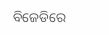ବିଜେଡିରେ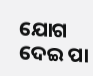ଯୋଗ ଦେଇ ପା